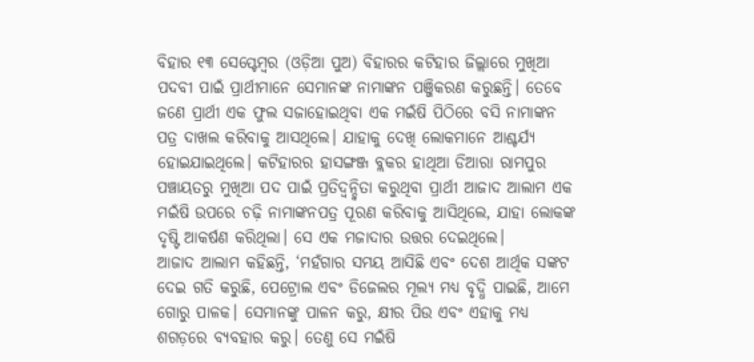ବିହାର ୧୩ ସେପ୍ଟେମ୍ବର (ଓଡ଼ିଆ ପୁଅ) ବିହାରର କଟିହାର ଜିଲ୍ଲାରେ ମୁଖିଆ ପଦବୀ ପାଇଁ ପ୍ରାର୍ଥୀମାନେ ସେମାନଙ୍କ ନାମାଙ୍କନ ପଞ୍ଜିକରଣ କରୁଛନ୍ତି। ତେବେ ଜଣେ ପ୍ରାର୍ଥୀ ଏକ ଫୁଲ ସଜାହୋଇଥିବା ଏକ ମଇଁଷି ପିଠିରେ ବସି ନାମାଙ୍କନ ପତ୍ର ଦାଖଲ କରିବାକୁ ଆସଥିଲେ। ଯାହାକୁ ଦେଖି ଲୋକମାନେ ଆଶ୍ଚର୍ଯ୍ୟ ହୋଇଯାଇଥିଲେ। କଟିହାରର ହାସଙ୍ଗଞ୍ଜ ବ୍ଲକର ହାଥିଆ ଡିଆରା ରାମପୁର ପଞ୍ଚାୟତରୁ ମୁଖିଆ ପଦ ପାଇଁ ପ୍ରତିଦ୍ୱନ୍ଦ୍ୱିତା କରୁଥିବା ପ୍ରାର୍ଥୀ ଆଜାଦ ଆଲାମ ଏକ ମଇଁଷି ଉପରେ ଚଢ଼ି ନାମାଙ୍କନପତ୍ର ପୂରଣ କରିବାକୁ ଆସିଥିଲେ, ଯାହା ଲୋକଙ୍କ ଦୃଷ୍ଟି ଆକର୍ଷଣ କରିଥିଲା। ସେ ଏକ ମଜାଦାର ଉତ୍ତର ଦେଇଥିଲେ।
ଆଜାଦ ଆଲାମ କହିଛନ୍ତି, ‘ମହଁଗାର ସମୟ ଆସିଛି ଏବଂ ଦେଶ ଆର୍ଥିକ ସଙ୍କଟ ଦେଇ ଗତି କରୁଛି, ପେଟ୍ରୋଲ ଏବଂ ଡିଜେଲର ମୂଲ୍ୟ ମଧ୍ୟ ବୃଦ୍ଧି ପାଇଛି, ଆମେ ଗୋରୁ ପାଳକ। ସେମାନଙ୍କୁ ପାଳନ କରୁ, କ୍ଷୀର ପିଉ ଏବଂ ଏହାକୁ ମଧ୍ୟ ଶଗଡ଼ରେ ବ୍ୟବହାର କରୁ। ତେଣୁ ସେ ମଇଁଷି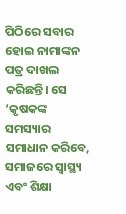ପିଠିରେ ସବାର ହୋଇ ନାମାଙ୍କନ ପତ୍ର ଦାଖଲ କରିଛନ୍ତି। ସେ ‘କୃଷକଙ୍କ ସମସ୍ୟାର ସମାଧାନ କରିବେ, ସମାଜରେ ସ୍ୱାସ୍ଥ୍ୟ ଏବଂ ଶିକ୍ଷା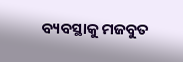ବ୍ୟବସ୍ଥାକୁ ମଜବୁତ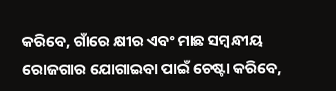କରିବେ, ଗାଁରେ କ୍ଷୀର ଏବଂ ମାଛ ସମ୍ବନ୍ଧୀୟ ରୋଜଗାର ଯୋଗାଇବା ପାଇଁ ଚେଷ୍ଟା କରିବେ,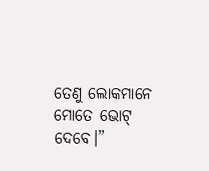ତେଣୁ ଲୋକମାନେ ମୋତେ ଭୋଟ୍ ଦେବେ।”